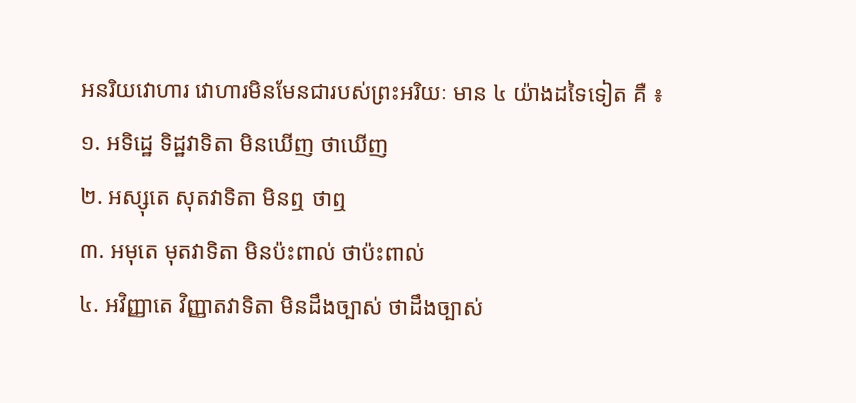អនរិយវោហារ វោហារមិនមែនជារបស់ព្រះអរិយៈ មាន ៤ យ៉ាងដទៃទៀត គឺ ៖
១. អទិដ្ឋេ ទិដ្ឋវាទិតា មិនឃើញ ថាឃើញ
២. អស្សុតេ សុតវាទិតា មិនឮ ថាឮ
៣. អមុតេ មុតវាទិតា មិនប៉ះពាល់ ថាប៉ះពាល់
៤. អវិញ្ញាតេ វិញ្ញាតវាទិតា មិនដឹងច្បាស់ ថាដឹងច្បាស់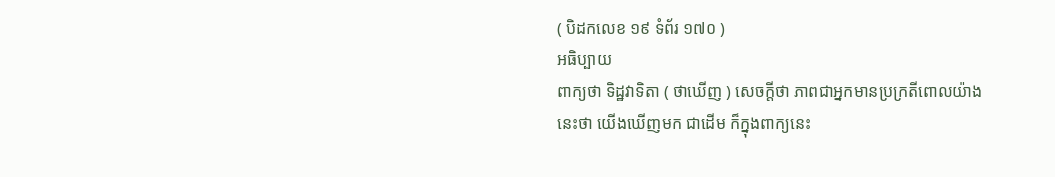( បិដកលេខ ១៩ ទំព័រ ១៧០ )
អធិប្បាយ
ពាក្យថា ទិដ្ឋវាទិតា ( ថាឃើញ ) សេចក្ដីថា ភាពជាអ្នកមានប្រក្រតីពោលយ៉ាងនេះថា យើងឃើញមក ជាដើម ក៏ក្នុងពាក្យនេះ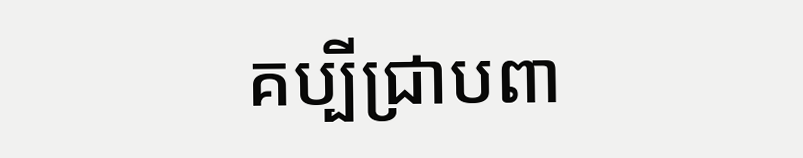គប្បីជ្រាបពា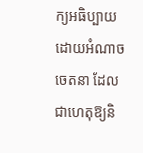ក្យអធិប្បាយដោយអំណាចចេតនា ដែលជាហេតុឱ្យនិ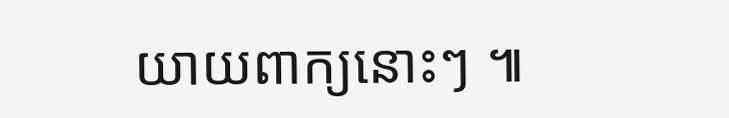យាយពាក្យនោះៗ ៕